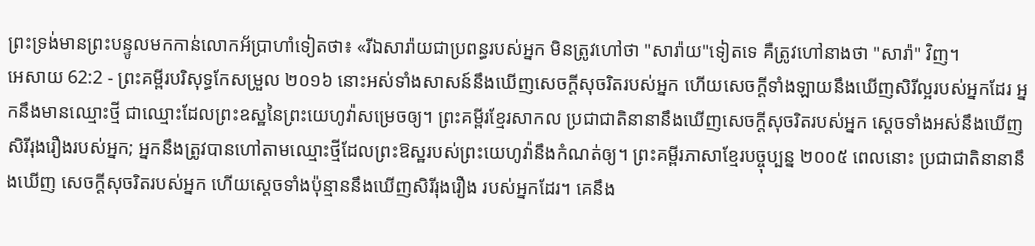ព្រះទ្រង់មានព្រះបន្ទូលមកកាន់លោកអ័ប្រាហាំទៀតថា៖ «រីឯសារ៉ាយជាប្រពន្ធរបស់អ្នក មិនត្រូវហៅថា "សារ៉ាយ"ទៀតទេ គឺត្រូវហៅនាងថា "សារ៉ា" វិញ។
អេសាយ 62:2 - ព្រះគម្ពីរបរិសុទ្ធកែសម្រួល ២០១៦ នោះអស់ទាំងសាសន៍នឹងឃើញសេចក្ដីសុចរិតរបស់អ្នក ហើយសេចក្ដីទាំងឡាយនឹងឃើញសិរីល្អរបស់អ្នកដែរ អ្នកនឹងមានឈ្មោះថ្មី ជាឈ្មោះដែលព្រះឧស្ឋនៃព្រះយេហូវ៉ាសម្រេចឲ្យ។ ព្រះគម្ពីរខ្មែរសាកល ប្រជាជាតិនានានឹងឃើញសេចក្ដីសុចរិតរបស់អ្នក ស្ដេចទាំងអស់នឹងឃើញសិរីរុងរឿងរបស់អ្នក; អ្នកនឹងត្រូវបានហៅតាមឈ្មោះថ្មីដែលព្រះឱស្ឋរបស់ព្រះយេហូវ៉ានឹងកំណត់ឲ្យ។ ព្រះគម្ពីរភាសាខ្មែរបច្ចុប្បន្ន ២០០៥ ពេលនោះ ប្រជាជាតិនានានឹងឃើញ សេចក្ដីសុចរិតរបស់អ្នក ហើយស្ដេចទាំងប៉ុន្មាននឹងឃើញសិរីរុងរឿង របស់អ្នកដែរ។ គេនឹង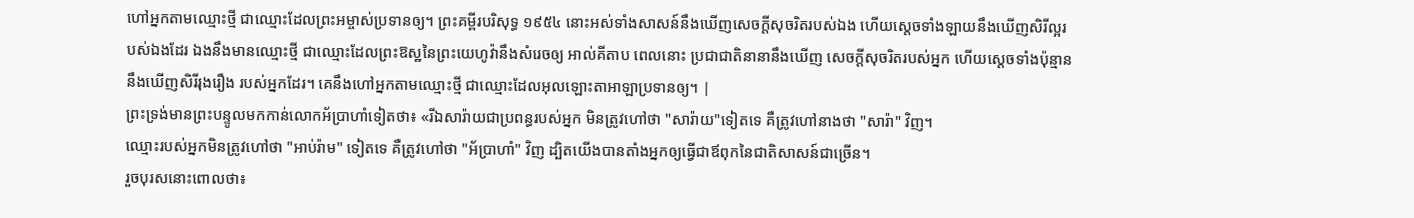ហៅអ្នកតាមឈ្មោះថ្មី ជាឈ្មោះដែលព្រះអម្ចាស់ប្រទានឲ្យ។ ព្រះគម្ពីរបរិសុទ្ធ ១៩៥៤ នោះអស់ទាំងសាសន៍នឹងឃើញសេចក្ដីសុចរិតរបស់ឯង ហើយស្ដេចទាំងឡាយនឹងឃើញសិរីល្អរបស់ឯងដែរ ឯងនឹងមានឈ្មោះថ្មី ជាឈ្មោះដែលព្រះឱស្ឋនៃព្រះយេហូវ៉ានឹងសំរេចឲ្យ អាល់គីតាប ពេលនោះ ប្រជាជាតិនានានឹងឃើញ សេចក្ដីសុចរិតរបស់អ្នក ហើយស្ដេចទាំងប៉ុន្មាននឹងឃើញសិរីរុងរឿង របស់អ្នកដែរ។ គេនឹងហៅអ្នកតាមឈ្មោះថ្មី ជាឈ្មោះដែលអុលឡោះតាអាឡាប្រទានឲ្យ។ |
ព្រះទ្រង់មានព្រះបន្ទូលមកកាន់លោកអ័ប្រាហាំទៀតថា៖ «រីឯសារ៉ាយជាប្រពន្ធរបស់អ្នក មិនត្រូវហៅថា "សារ៉ាយ"ទៀតទេ គឺត្រូវហៅនាងថា "សារ៉ា" វិញ។
ឈ្មោះរបស់អ្នកមិនត្រូវហៅថា "អាប់រ៉ាម" ទៀតទេ គឺត្រូវហៅថា "អ័ប្រាហាំ" វិញ ដ្បិតយើងបានតាំងអ្នកឲ្យធ្វើជាឪពុកនៃជាតិសាសន៍ជាច្រើន។
រួចបុរសនោះពោលថា៖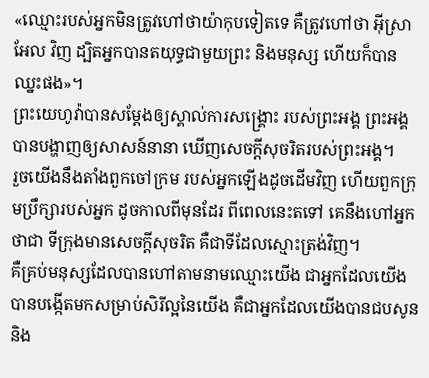«ឈ្មោះរបស់អ្នកមិនត្រូវហៅថាយ៉ាកុបទៀតទេ គឺត្រូវហៅថា អ៊ីស្រាអែល វិញ ដ្បិតអ្នកបានតយុទ្ធជាមួយព្រះ និងមនុស្ស ហើយក៏បានឈ្នះផង»។
ព្រះយេហូវ៉ាបានសម្ដែងឲ្យស្គាល់ការសង្គ្រោះ របស់ព្រះអង្គ ព្រះអង្គបានបង្ហាញឲ្យសាសន៍នានា ឃើញសេចក្ដីសុចរិតរបស់ព្រះអង្គ។
រួចយើងនឹងតាំងពួកចៅក្រម របស់អ្នកឡើងដូចដើមវិញ ហើយពួកក្រុមប្រឹក្សារបស់អ្នក ដូចកាលពីមុនដែរ ពីពេលនេះតទៅ គេនឹងហៅអ្នកថាជា ទីក្រុងមានសេចក្ដីសុចរិត គឺជាទីដែលស្មោះត្រង់វិញ។
គឺគ្រប់មនុស្សដែលបានហៅតាមនាមឈ្មោះយើង ជាអ្នកដែលយើងបានបង្កើតមកសម្រាប់សិរីល្អនៃយើង គឺជាអ្នកដែលយើងបានជបសូន និង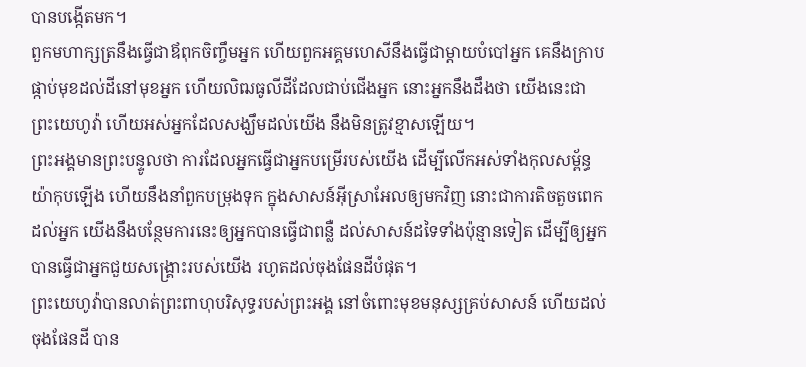បានបង្កើតមក។
ពួកមហាក្សត្រនឹងធ្វើជាឪពុកចិញ្ចឹមអ្នក ហើយពួកអគ្គមហេសីនឹងធ្វើជាម្តាយបំបៅអ្នក គេនឹងក្រាបផ្កាប់មុខដល់ដីនៅមុខអ្នក ហើយលិឍធូលីដីដែលជាប់ជើងអ្នក នោះអ្នកនឹងដឹងថា យើងនេះជាព្រះយេហូវ៉ា ហើយអស់អ្នកដែលសង្ឃឹមដល់យើង នឹងមិនត្រូវខ្មាសឡើយ។
ព្រះអង្គមានព្រះបន្ទូលថា ការដែលអ្នកធ្វើជាអ្នកបម្រើរបស់យើង ដើម្បីលើកអស់ទាំងកុលសម្ព័ន្ធយ៉ាកុបឡើង ហើយនឹងនាំពួកបម្រុងទុក ក្នុងសាសន៍អ៊ីស្រាអែលឲ្យមកវិញ នោះជាការតិចតួចពេកដល់អ្នក យើងនឹងបន្ថែមការនេះឲ្យអ្នកបានធ្វើជាពន្លឺ ដល់សាសន៍ដទៃទាំងប៉ុន្មានទៀត ដើម្បីឲ្យអ្នកបានធ្វើជាអ្នកជួយសង្គ្រោះរបស់យើង រហូតដល់ចុងផែនដីបំផុត។
ព្រះយេហូវ៉ាបានលាត់ព្រះពាហុបរិសុទ្ធរបស់ព្រះអង្គ នៅចំពោះមុខមនុស្សគ្រប់សាសន៍ ហើយដល់ចុងផែនដី បាន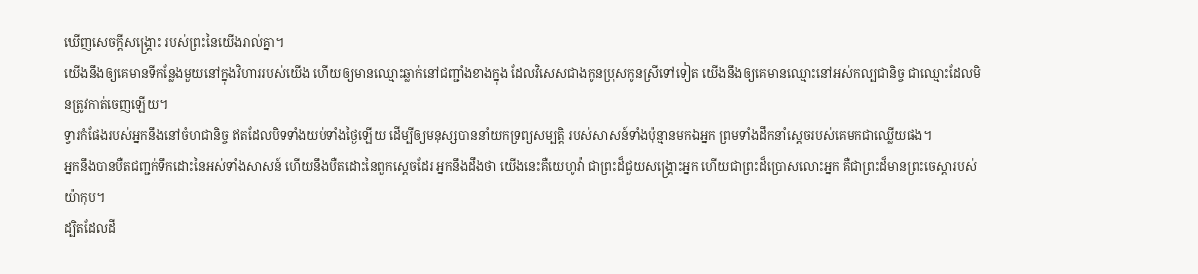ឃើញសេចក្ដីសង្គ្រោះ របស់ព្រះនៃយើងរាល់គ្នា។
យើងនឹងឲ្យគេមានទីកន្លែងមួយនៅក្នុងវិហាររបស់យើង ហើយឲ្យមានឈ្មោះឆ្លាក់នៅជញ្ជាំងខាងក្នុង ដែលវិសេសជាងកូនប្រុសកូនស្រីទៅទៀត យើងនឹងឲ្យគេមានឈ្មោះនៅអស់កល្បជានិច្ច ជាឈ្មោះដែលមិនត្រូវកាត់ចេញឡើយ។
ទ្វារកំផែងរបស់អ្នកនឹងនៅចំហជានិច្ច ឥតដែលបិទទាំងយប់ទាំងថ្ងៃឡើយ ដើម្បីឲ្យមនុស្សបាននាំយកទ្រព្យសម្បត្តិ របស់សាសន៍ទាំងប៉ុន្មានមកឯអ្នក ព្រមទាំងដឹកនាំស្តេចរបស់គេមកជាឈ្លើយផង។
អ្នកនឹងបានបឺតជញ្ជក់ទឹកដោះនៃអស់ទាំងសាសន៍ ហើយនឹងបឺតដោះនៃពួកស្តេចដែរ អ្នកនឹងដឹងថា យើងនេះគឺយេហូវ៉ា ជាព្រះដ៏ជួយសង្គ្រោះអ្នក ហើយជាព្រះដ៏ប្រោសលោះអ្នក គឺជាព្រះដ៏មានព្រះចេស្តារបស់យ៉ាកុប។
ដ្បិតដែលដី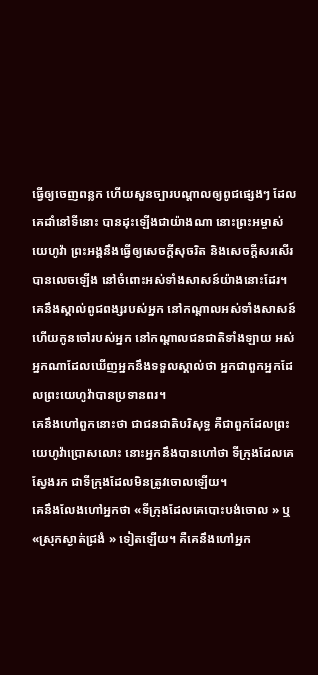ធ្វើឲ្យចេញពន្លក ហើយសួនច្បារបណ្ដាលឲ្យពូជផ្សេងៗ ដែលគេដាំនៅទីនោះ បានដុះឡើងជាយ៉ាងណា នោះព្រះអម្ចាស់យេហូវ៉ា ព្រះអង្គនឹងធ្វើឲ្យសេចក្ដីសុចរិត និងសេចក្ដីសរសើរបានលេចឡើង នៅចំពោះអស់ទាំងសាសន៍យ៉ាងនោះដែរ។
គេនឹងស្គាល់ពូជពង្សរបស់អ្នក នៅកណ្ដាលអស់ទាំងសាសន៍ ហើយកូនចៅរបស់អ្នក នៅកណ្ដាលជនជាតិទាំងឡាយ អស់អ្នកណាដែលឃើញអ្នកនឹងទទួលស្គាល់ថា អ្នកជាពួកអ្នកដែលព្រះយេហូវ៉ាបានប្រទានពរ។
គេនឹងហៅពួកនោះថា ជាជនជាតិបរិសុទ្ធ គឺជាពួកដែលព្រះយេហូវ៉ាប្រោសលោះ នោះអ្នកនឹងបានហៅថា ទីក្រុងដែលគេស្វែងរក ជាទីក្រុងដែលមិនត្រូវចោលឡើយ។
គេនឹងលែងហៅអ្នកថា «ទីក្រុងដែលគេបោះបង់ចោល » ឬ «ស្រុកស្ងាត់ជ្រងំ » ទៀតឡើយ។ គឺគេនឹងហៅអ្នក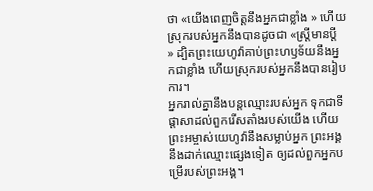ថា «យើងពេញចិត្តនឹងអ្នកជាខ្លាំង » ហើយស្រុករបស់អ្នកនឹងបានដូចជា «ស្ត្រីមានប្តី » ដ្បិតព្រះយេហូវ៉ាគាប់ព្រះហឫទ័យនឹងអ្នកជាខ្លាំង ហើយស្រុករបស់អ្នកនឹងបានរៀបការ។
អ្នករាល់គ្នានឹងបន្តឈ្មោះរបស់អ្នក ទុកជាទីផ្ដាសាដល់ពួករើសតាំងរបស់យើង ហើយព្រះអម្ចាស់យេហូវ៉ានឹងសម្លាប់អ្នក ព្រះអង្គនឹងដាក់ឈ្មោះផ្សេងទៀត ឲ្យដល់ពួកអ្នកបម្រើរបស់ព្រះអង្គ។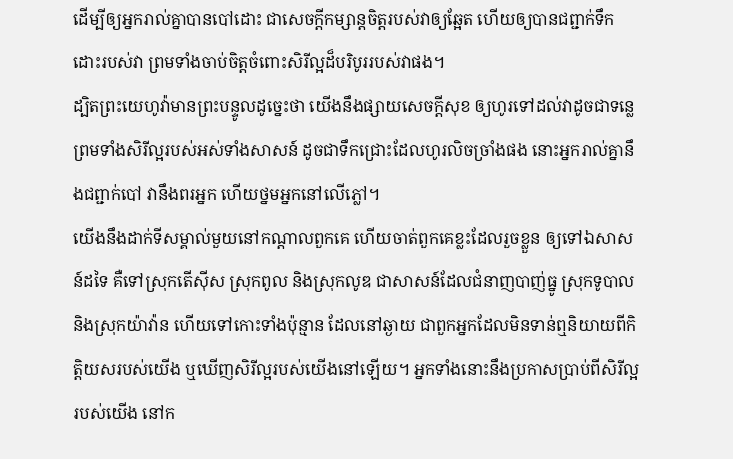ដើម្បីឲ្យអ្នករាល់គ្នាបានបៅដោះ ជាសេចក្ដីកម្សាន្តចិត្តរបស់វាឲ្យឆ្អែត ហើយឲ្យបានជព្ជាក់ទឹកដោះរបស់វា ព្រមទាំងចាប់ចិត្តចំពោះសិរីល្អដ៏បរិបូររបស់វាផង។
ដ្បិតព្រះយេហូវ៉ាមានព្រះបន្ទូលដូចេ្នះថា យើងនឹងផ្សាយសេចក្ដីសុខ ឲ្យហូរទៅដល់វាដូចជាទន្លេ ព្រមទាំងសិរីល្អរបស់អស់ទាំងសាសន៍ ដូចជាទឹកជ្រោះដែលហូរលិចច្រាំងផង នោះអ្នករាល់គ្នានឹងជព្ជាក់បៅ វានឹងពរអ្នក ហើយថ្នមអ្នកនៅលើភ្លៅ។
យើងនឹងដាក់ទីសម្គាល់មួយនៅកណ្ដាលពួកគេ ហើយចាត់ពួកគេខ្លះដែលរួចខ្លួន ឲ្យទៅឯសាសន៍ដទៃ គឺទៅស្រុកតើស៊ីស ស្រុកពូល និងស្រុកលូឌ ជាសាសន៍ដែលជំនាញបាញ់ធ្នូ ស្រុកទូបាល និងស្រុកយ៉ាវ៉ាន ហើយទៅកោះទាំងប៉ុន្មាន ដែលនៅឆ្ងាយ ជាពួកអ្នកដែលមិនទាន់ឮនិយាយពីកិត្តិយសរបស់យើង ឬឃើញសិរីល្អរបស់យើងនៅឡើយ។ អ្នកទាំងនោះនឹងប្រកាសប្រាប់ពីសិរីល្អរបស់យើង នៅក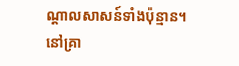ណ្ដាលសាសន៍ទាំងប៉ុន្មាន។
នៅគ្រា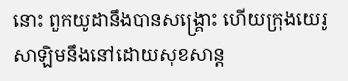នោះ ពួកយូដានឹងបានសង្គ្រោះ ហើយក្រុងយេរូសាឡិមនឹងនៅដោយសុខសាន្ត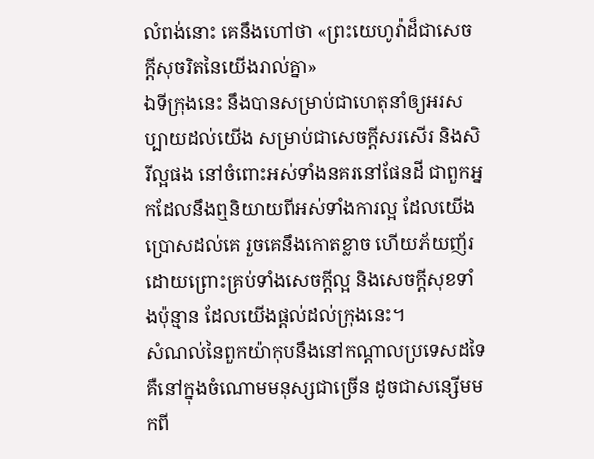លំពង់នោះ គេនឹងហៅថា «ព្រះយេហូវ៉ាដ៏ជាសេចក្ដីសុចរិតនៃយើងរាល់គ្នា»
ឯទីក្រុងនេះ នឹងបានសម្រាប់ជាហេតុនាំឲ្យអរសប្បាយដល់យើង សម្រាប់ជាសេចក្ដីសរសើរ និងសិរីល្អផង នៅចំពោះអស់ទាំងនគរនៅផែនដី ជាពួកអ្នកដែលនឹងឮនិយាយពីអស់ទាំងការល្អ ដែលយើងប្រោសដល់គេ រួចគេនឹងកោតខ្លាច ហើយភ័យញ័រដោយព្រោះគ្រប់ទាំងសេចក្ដីល្អ និងសេចក្ដីសុខទាំងប៉ុន្មាន ដែលយើងផ្តល់ដល់ក្រុងនេះ។
សំណល់នៃពួកយ៉ាកុបនឹងនៅកណ្ដាលប្រទេសដទៃ គឺនៅក្នុងចំណោមមនុស្សជាច្រើន ដូចជាសន្សើមមកពី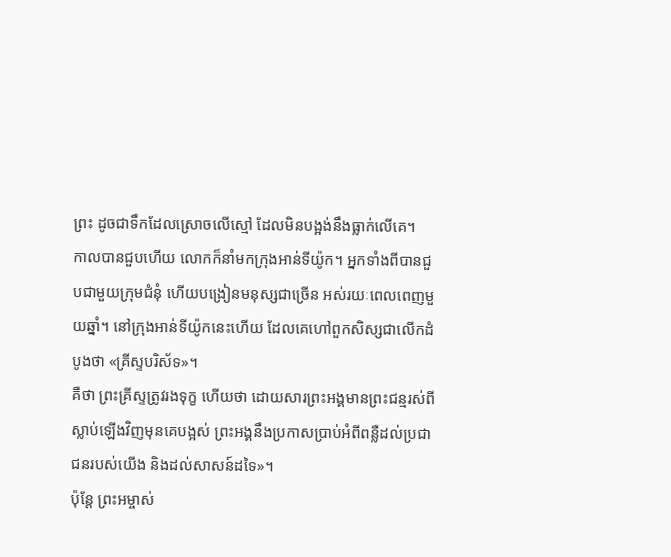ព្រះ ដូចជាទឹកដែលស្រោចលើស្មៅ ដែលមិនបង្អង់នឹងធ្លាក់លើគេ។
កាលបានជួបហើយ លោកក៏នាំមកក្រុងអាន់ទីយ៉ូក។ អ្នកទាំងពីបានជួបជាមួយក្រុមជំនុំ ហើយបង្រៀនមនុស្សជាច្រើន អស់រយៈពេលពេញមួយឆ្នាំ។ នៅក្រុងអាន់ទីយ៉ូកនេះហើយ ដែលគេហៅពួកសិស្សជាលើកដំបូងថា «គ្រីស្ទបរិស័ទ»។
គឺថា ព្រះគ្រីស្ទត្រូវរងទុក្ខ ហើយថា ដោយសារព្រះអង្គមានព្រះជន្មរស់ពីស្លាប់ឡើងវិញមុនគេបង្អស់ ព្រះអង្គនឹងប្រកាសប្រាប់អំពីពន្លឺដល់ប្រជាជនរបស់យើង និងដល់សាសន៍ដទៃ»។
ប៉ុន្តែ ព្រះអម្ចាស់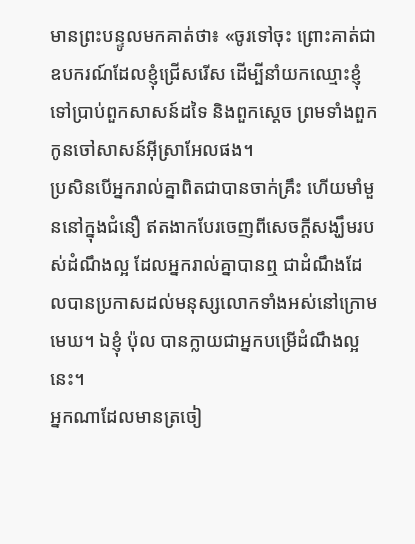មានព្រះបន្ទូលមកគាត់ថា៖ «ចូរទៅចុះ ព្រោះគាត់ជាឧបករណ៍ដែលខ្ញុំជ្រើសរើស ដើម្បីនាំយកឈ្មោះខ្ញុំទៅប្រាប់ពួកសាសន៍ដទៃ និងពួកស្តេច ព្រមទាំងពួកកូនចៅសាសន៍អ៊ីស្រាអែលផង។
ប្រសិនបើអ្នករាល់គ្នាពិតជាបានចាក់គ្រឹះ ហើយមាំមួននៅក្នុងជំនឿ ឥតងាកបែរចេញពីសេចក្តីសង្ឃឹមរបស់ដំណឹងល្អ ដែលអ្នករាល់គ្នាបានឮ ជាដំណឹងដែលបានប្រកាសដល់មនុស្សលោកទាំងអស់នៅក្រោមមេឃ។ ឯខ្ញុំ ប៉ុល បានក្លាយជាអ្នកបម្រើដំណឹងល្អនេះ។
អ្នកណាដែលមានត្រចៀ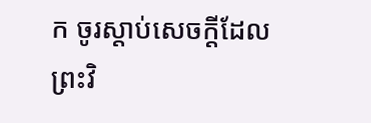ក ចូរស្តាប់សេចក្ដីដែលព្រះវិ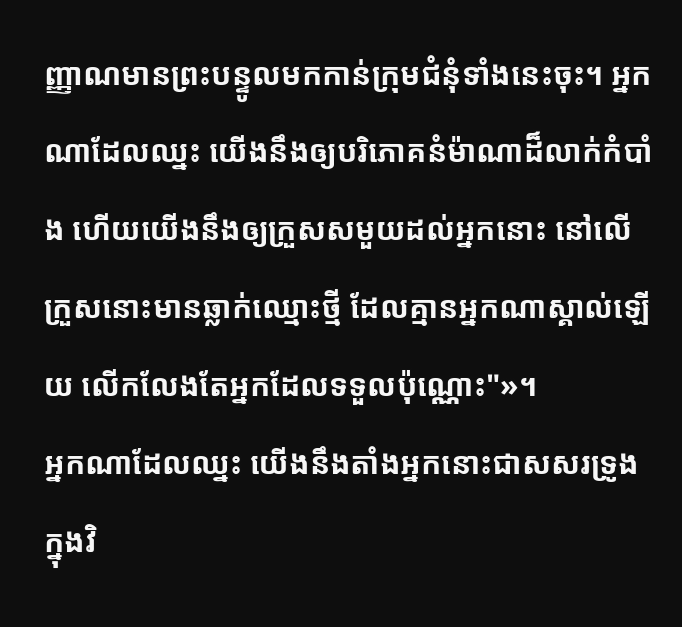ញ្ញាណមានព្រះបន្ទូលមកកាន់ក្រុមជំនុំទាំងនេះចុះ។ អ្នកណាដែលឈ្នះ យើងនឹងឲ្យបរិភោគនំម៉ាណាដ៏លាក់កំបាំង ហើយយើងនឹងឲ្យក្រួសសមួយដល់អ្នកនោះ នៅលើក្រួសនោះមានឆ្លាក់ឈ្មោះថ្មី ដែលគ្មានអ្នកណាស្គាល់ឡើយ លើកលែងតែអ្នកដែលទទួលប៉ុណ្ណោះ"»។
អ្នកណាដែលឈ្នះ យើងនឹងតាំងអ្នកនោះជាសសរទ្រូង ក្នុងវិ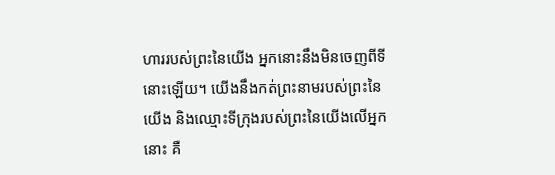ហាររបស់ព្រះនៃយើង អ្នកនោះនឹងមិនចេញពីទីនោះឡើយ។ យើងនឹងកត់ព្រះនាមរបស់ព្រះនៃយើង និងឈ្មោះទីក្រុងរបស់ព្រះនៃយើងលើអ្នកនោះ គឺ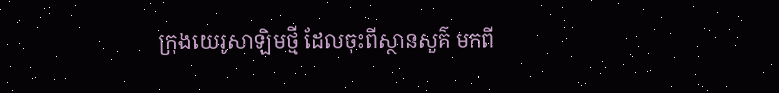ក្រុងយេរូសាឡិមថ្មី ដែលចុះពីស្ថានសួគ៌ មកពី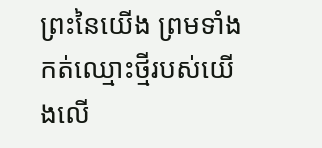ព្រះនៃយើង ព្រមទាំងកត់ឈ្មោះថ្មីរបស់យើងលើ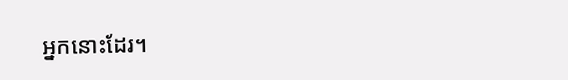អ្នកនោះដែរ។